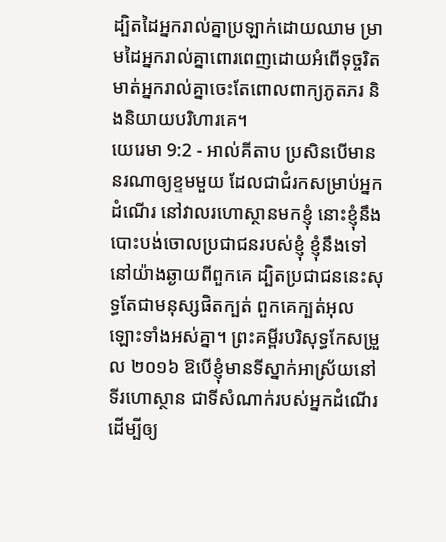ដ្បិតដៃអ្នករាល់គ្នាប្រឡាក់ដោយឈាម ម្រាមដៃអ្នករាល់គ្នាពោរពេញដោយអំពើទុច្ចរិត មាត់អ្នករាល់គ្នាចេះតែពោលពាក្យភូតភរ និងនិយាយបរិហារគេ។
យេរេមា 9:2 - អាល់គីតាប ប្រសិនបើមាននរណាឲ្យខ្ទមមួយ ដែលជាជំរកសម្រាប់អ្នកដំណើរ នៅវាលរហោស្ថានមកខ្ញុំ នោះខ្ញុំនឹងបោះបង់ចោលប្រជាជនរបស់ខ្ញុំ ខ្ញុំនឹងទៅនៅយ៉ាងឆ្ងាយពីពួកគេ ដ្បិតប្រជាជននេះសុទ្ធតែជាមនុស្សផិតក្បត់ ពួកគេក្បត់អុលឡោះទាំងអស់គ្នា។ ព្រះគម្ពីរបរិសុទ្ធកែសម្រួល ២០១៦ ឱបើខ្ញុំមានទីស្នាក់អាស្រ័យនៅទីរហោស្ថាន ជាទីសំណាក់របស់អ្នកដំណើរ ដើម្បីឲ្យ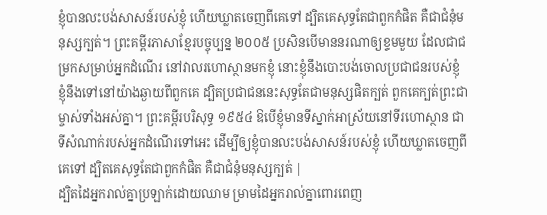ខ្ញុំបានលះបង់សាសន៍របស់ខ្ញុំ ហើយឃ្លាតចេញពីគេទៅ ដ្បិតគេសុទ្ធតែជាពួកកំផិត គឺជាជំនុំមនុស្សក្បត់។ ព្រះគម្ពីរភាសាខ្មែរបច្ចុប្បន្ន ២០០៥ ប្រសិនបើមាននរណាឲ្យខ្ទមមួយ ដែលជាជម្រកសម្រាប់អ្នកដំណើរ នៅវាលរហោស្ថានមកខ្ញុំ នោះខ្ញុំនឹងបោះបង់ចោលប្រជាជនរបស់ខ្ញុំ ខ្ញុំនឹងទៅនៅយ៉ាងឆ្ងាយពីពួកគេ ដ្បិតប្រជាជននេះសុទ្ធតែជាមនុស្សផិតក្បត់ ពួកគេក្បត់ព្រះជាម្ចាស់ទាំងអស់គ្នា។ ព្រះគម្ពីរបរិសុទ្ធ ១៩៥៤ ឱបើខ្ញុំមានទីស្នាក់អាស្រ័យនៅទីរហោស្ថាន ជាទីសំណាក់របស់អ្នកដំណើរទៅអេះ ដើម្បីឲ្យខ្ញុំបានលះបង់សាសន៍របស់ខ្ញុំ ហើយឃ្លាតចេញពីគេទៅ ដ្បិតគេសុទ្ធតែជាពួកកំផិត គឺជាជំនុំមនុស្សក្បត់ |
ដ្បិតដៃអ្នករាល់គ្នាប្រឡាក់ដោយឈាម ម្រាមដៃអ្នករាល់គ្នាពោរពេញ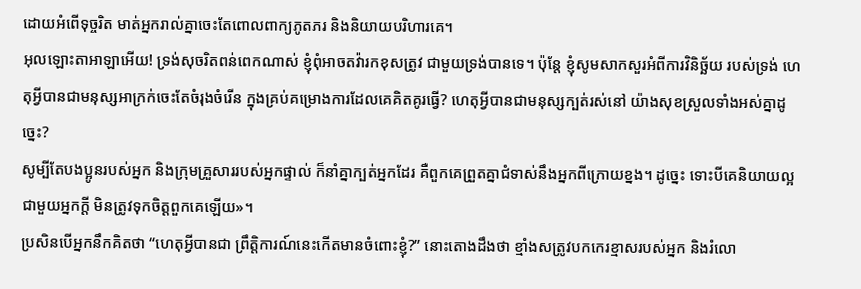ដោយអំពើទុច្ចរិត មាត់អ្នករាល់គ្នាចេះតែពោលពាក្យភូតភរ និងនិយាយបរិហារគេ។
អុលឡោះតាអាឡាអើយ! ទ្រង់សុចរិតពន់ពេកណាស់ ខ្ញុំពុំអាចតវ៉ារកខុសត្រូវ ជាមួយទ្រង់បានទេ។ ប៉ុន្តែ ខ្ញុំសូមសាកសួរអំពីការវិនិច្ឆ័យ របស់ទ្រង់ ហេតុអ្វីបានជាមនុស្សអាក្រក់ចេះតែចំរុងចំរើន ក្នុងគ្រប់គម្រោងការដែលគេគិតគូរធ្វើ? ហេតុអ្វីបានជាមនុស្សក្បត់រស់នៅ យ៉ាងសុខស្រួលទាំងអស់គ្នាដូច្នេះ?
សូម្បីតែបងប្អូនរបស់អ្នក និងក្រុមគ្រួសាររបស់អ្នកផ្ទាល់ ក៏នាំគ្នាក្បត់អ្នកដែរ គឺពួកគេព្រួតគ្នាជំទាស់នឹងអ្នកពីក្រោយខ្នង។ ដូច្នេះ ទោះបីគេនិយាយល្អជាមួយអ្នកក្ដី មិនត្រូវទុកចិត្តពួកគេឡើយ»។
ប្រសិនបើអ្នកនឹកគិតថា “ហេតុអ្វីបានជា ព្រឹត្តិការណ៍នេះកើតមានចំពោះខ្ញុំ?” នោះតោងដឹងថា ខ្មាំងសត្រូវបកកេរខ្មាសរបស់អ្នក និងរំលោ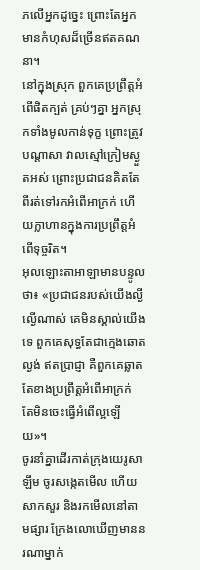ភលើអ្នកដូច្នេះ ព្រោះតែអ្នកមានកំហុសដ៏ច្រើនឥតគណនា។
នៅក្នុងស្រុក ពួកគេប្រព្រឹត្តអំពើផិតក្បត់ គ្រប់ៗគ្នា អ្នកស្រុកទាំងមូលកាន់ទុក្ខ ព្រោះត្រូវបណ្ដាសា វាលស្មៅក្រៀមស្ងួតអស់ ព្រោះប្រជាជនគិតតែពីរត់ទៅរកអំពើអាក្រក់ ហើយក្លាហានក្នុងការប្រព្រឹត្តអំពើទុច្ចរិត។
អុលឡោះតាអាឡាមានបន្ទូលថា៖ «ប្រជាជនរបស់យើងល្ងីល្ងើណាស់ គេមិនស្គាល់យើងទេ ពួកគេសុទ្ធតែជាក្មេងឆោតល្ងង់ ឥតប្រាជ្ញា គឺពួកគេឆ្លាតតែខាងប្រព្រឹត្តអំពើអាក្រក់ តែមិនចេះធ្វើអំពើល្អឡើយ»។
ចូរនាំគ្នាដើរកាត់ក្រុងយេរូសាឡឹម ចូរសង្កេតមើល ហើយសាកសួរ និងរកមើលនៅតាមផ្សារ ក្រែងលោឃើញមាននរណាម្នាក់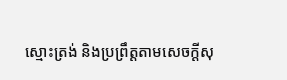ស្មោះត្រង់ និងប្រព្រឹត្តតាមសេចក្ដីសុ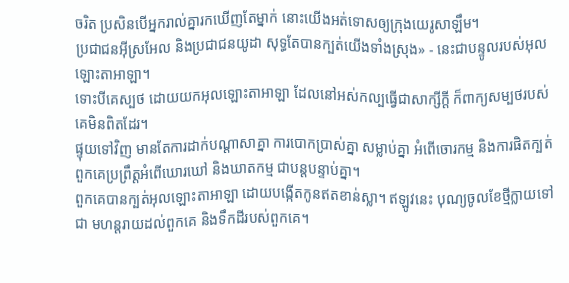ចរិត ប្រសិនបើអ្នករាល់គ្នារកឃើញតែម្នាក់ នោះយើងអត់ទោសឲ្យក្រុងយេរូសាឡឹម។
ប្រជាជនអ៊ីស្រអែល និងប្រជាជនយូដា សុទ្ធតែបានក្បត់យើងទាំងស្រុង» - នេះជាបន្ទូលរបស់អុលឡោះតាអាឡា។
ទោះបីគេស្បថ ដោយយកអុលឡោះតាអាឡា ដែលនៅអស់កល្បធ្វើជាសាក្សីក្ដី ក៏ពាក្យសម្បថរបស់គេមិនពិតដែរ។
ផ្ទុយទៅវិញ មានតែការដាក់បណ្ដាសាគ្នា ការបោកប្រាស់គ្នា សម្លាប់គ្នា អំពើចោរកម្ម និងការផិតក្បត់ ពួកគេប្រព្រឹត្តអំពើឃោរឃៅ និងឃាតកម្ម ជាបន្តបន្ទាប់គ្នា។
ពួកគេបានក្បត់អុលឡោះតាអាឡា ដោយបង្កើតកូនឥតខាន់ស្លា។ ឥឡូវនេះ បុណ្យចូលខែថ្មីក្លាយទៅជា មហន្តរាយដល់ពួកគេ និងទឹកដីរបស់ពួកគេ។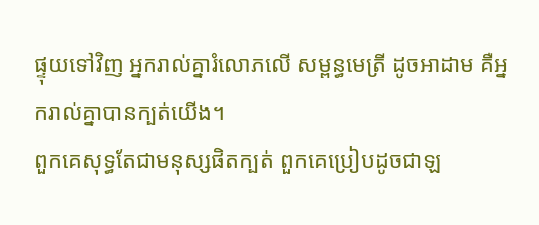ផ្ទុយទៅវិញ អ្នករាល់គ្នារំលោភលើ សម្ពន្ធមេត្រី ដូចអាដាម គឺអ្នករាល់គ្នាបានក្បត់យើង។
ពួកគេសុទ្ធតែជាមនុស្សផិតក្បត់ ពួកគេប្រៀបដូចជាឡ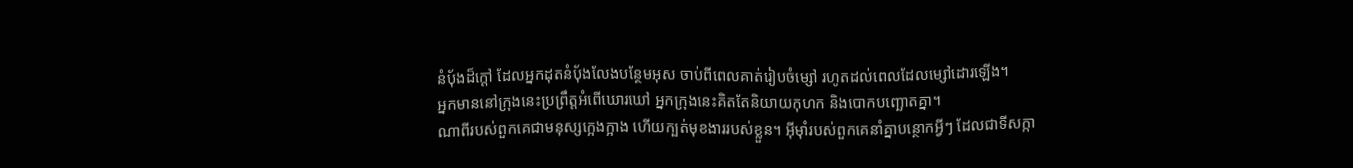នំបុ័ងដ៏ក្ដៅ ដែលអ្នកដុតនំបុ័ងលែងបន្ថែមអុស ចាប់ពីពេលគាត់រៀបចំម្សៅ រហូតដល់ពេលដែលម្សៅដោរឡើង។
អ្នកមាននៅក្រុងនេះប្រព្រឹត្តអំពើឃោរឃៅ អ្នកក្រុងនេះគិតតែនិយាយកុហក និងបោកបញ្ឆោតគ្នា។
ណាពីរបស់ពួកគេជាមនុស្សក្អេងក្អាង ហើយក្បត់មុខងាររបស់ខ្លួន។ អ៊ីមុាំរបស់ពួកគេនាំគ្នាបន្ថោកអ្វីៗ ដែលជាទីសក្កា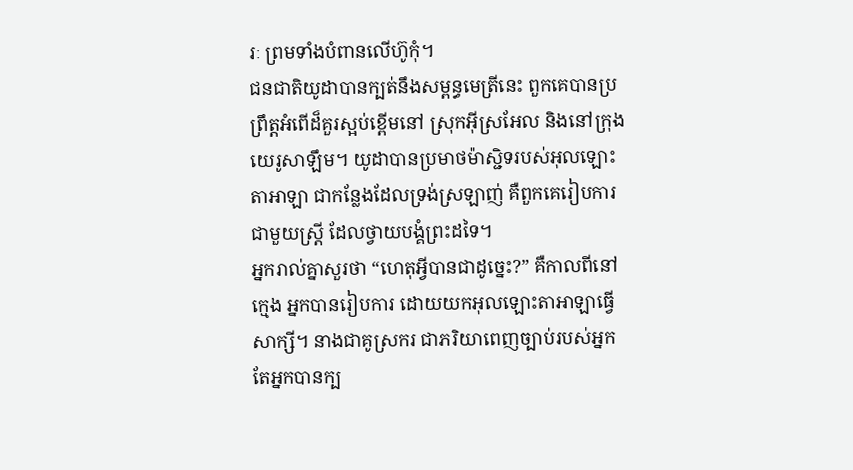រៈ ព្រមទាំងបំពានលើហ៊ូកុំ។
ជនជាតិយូដាបានក្បត់នឹងសម្ពន្ធមេត្រីនេះ ពួកគេបានប្រព្រឹត្តអំពើដ៏គួរស្អប់ខ្ពើមនៅ ស្រុកអ៊ីស្រអែល និងនៅក្រុងយេរូសាឡឹម។ យូដាបានប្រមាថម៉ាស្ជិទរបស់អុលឡោះតាអាឡា ជាកន្លែងដែលទ្រង់ស្រឡាញ់ គឺពួកគេរៀបការជាមួយស្ត្រី ដែលថ្វាយបង្គំព្រះដទៃ។
អ្នករាល់គ្នាសួរថា “ហេតុអ្វីបានជាដូច្នេះ?” គឺកាលពីនៅក្មេង អ្នកបានរៀបការ ដោយយកអុលឡោះតាអាឡាធ្វើសាក្សី។ នាងជាគូស្រករ ជាភរិយាពេញច្បាប់របស់អ្នក តែអ្នកបានក្ប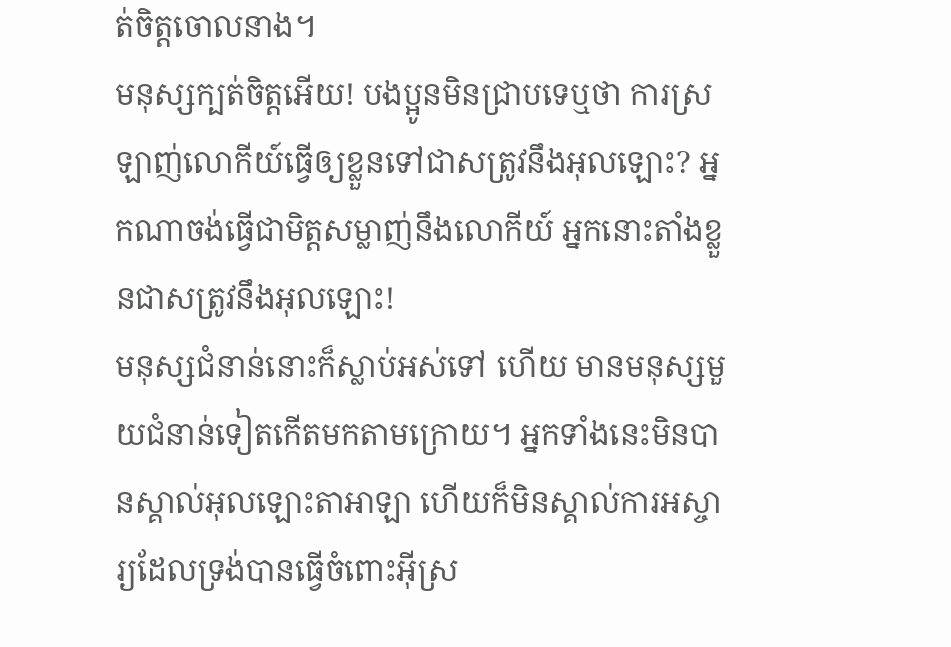ត់ចិត្តចោលនាង។
មនុស្សក្បត់ចិត្ដអើយ! បងប្អូនមិនជ្រាបទេឬថា ការស្រឡាញ់លោកីយ៍ធ្វើឲ្យខ្លួនទៅជាសត្រូវនឹងអុលឡោះ? អ្នកណាចង់ធ្វើជាមិត្ដសម្លាញ់នឹងលោកីយ៍ អ្នកនោះតាំងខ្លួនជាសត្រូវនឹងអុលឡោះ!
មនុស្សជំនាន់នោះក៏ស្លាប់អស់ទៅ ហើយ មានមនុស្សមួយជំនាន់ទៀតកើតមកតាមក្រោយ។ អ្នកទាំងនេះមិនបានស្គាល់អុលឡោះតាអាឡា ហើយក៏មិនស្គាល់ការអស្ចារ្យដែលទ្រង់បានធ្វើចំពោះអ៊ីស្រ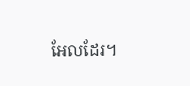អែលដែរ។